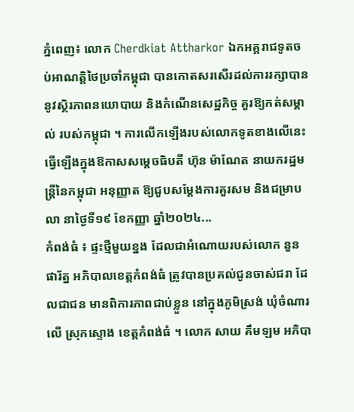ភ្នំពេញ៖ លោក Cherdkiat Attharkor ឯកអគ្គរាជទូតចប់អាណត្តិថៃប្រចាំកម្ពុជា បានកោតសរសើរដល់ការរក្សាបាន នូវស្ថិរភាពនយោបាយ និងកំណើនសេដ្ឋកិច្ច គួរឱ្យកត់សម្គាល់ របស់កម្ពុជា ។ ការលើកឡើងរបស់លោកទូតខាងលើនេះ ធ្វើឡើងក្នុងឱកាសសម្តេចធិបតី ហ៊ុន ម៉ាណែត នាយករដ្ឋមន្ត្រីនៃកម្ពុជា អនុញ្ញាត ឱ្យជួបសម្ដែងការគួរសម និងជម្រាបលា នាថ្ងៃទី១៩ ខែកញ្ញា ឆ្នាំ២០២៤...
កំពង់ធំ ៖ ផ្ទះថ្មីមួយខ្នង ដែលជាអំណោយរបស់លោក នួន ផារ័ត្ន អភិបាលខេត្តកំពង់ធំ ត្រូវបានប្រគល់ជូនចាស់ជរា ដែលជាជន មានពិការភាពជាប់ខ្លួន នៅក្នុងភូមិស្រង់ ឃុំចំណារលើ ស្រុកស្ទោង ខេត្តកំពង់ធំ ។ លោក សាយ គឹមឡម អភិបា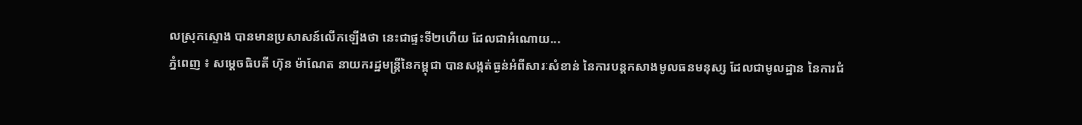លស្រុកស្ទោង បានមានប្រសាសន៍លើកឡើងថា នេះជាផ្ទះទី២ហើយ ដែលជាអំណោយ...
ភ្នំពេញ ៖ សម្ដេចធិបតី ហ៊ុន ម៉ាណែត នាយករដ្ឋមន្ដ្រីនៃកម្ពុជា បានសង្កត់ធ្ងន់អំពីសារៈសំខាន់ នៃការបន្តកសាងមូលធនមនុស្ស ដែលជាមូលដ្ឋាន នៃការជំ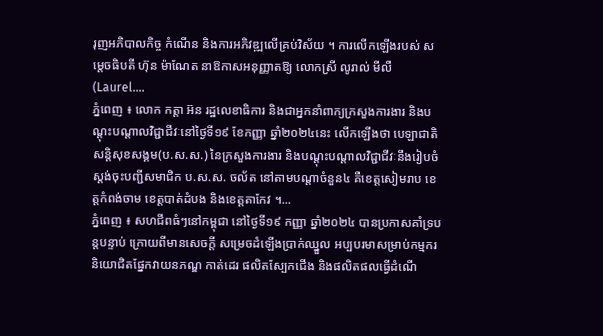រុញអភិបាលកិច្ច កំណើន និងការអភិវឌ្ឍលើគ្រប់វិស័យ ។ ការលើកឡើងរបស់ សម្ដេចធិបតី ហ៊ុន ម៉ាណែត នាឱកាសអនុញ្ញាតឱ្យ លោកស្រី លូរាល់ មីលឺ (Laurel....
ភ្នំពេញ ៖ លោក កត្តា អ៊ន រដ្ឋលេខាធិការ និងជាអ្នកនាំពាក្យក្រសួងការងារ និងបណ្តុះបណ្តាលវិជ្ជាជីវៈនៅថ្ងៃទី១៩ ខែកញ្ញា ឆ្នាំ២០២៤នេះ លើកឡើងថា បេឡាជាតិសន្តិសុខសង្គម(ប.ស.ស.) នៃក្រសួងការងារ និងបណ្ដុះបណ្ដាលវិជ្ជាជីវៈនឹងរៀបចំស្ដង់ចុះបញ្ជីសមាជិក ប.ស.ស. ចល័ត នៅតាមបណ្ដាចំនួន៤ គឺខេត្តសៀមរាប ខេត្តកំពង់ចាម ខេត្តបាត់ដំបង និងខេត្តតាកែវ ។...
ភ្នំពេញ ៖ សហជីពធំៗនៅកម្ពុជា នៅថ្ងៃទី១៩ កញ្ញា ឆ្នាំ២០២៤ បានប្រកាសគាំទ្របន្តបន្ទាប់ ក្រោយពីមានសេចក្តី សម្រេចដំឡើងប្រាក់ឈ្នួល អប្បបរមាសម្រាប់កម្មករ និយោជិតផ្នែកវាយនភណ្ឌ កាត់ដេរ ផលិតស្បែកជើង និងផលិតផលធ្វើដំណើ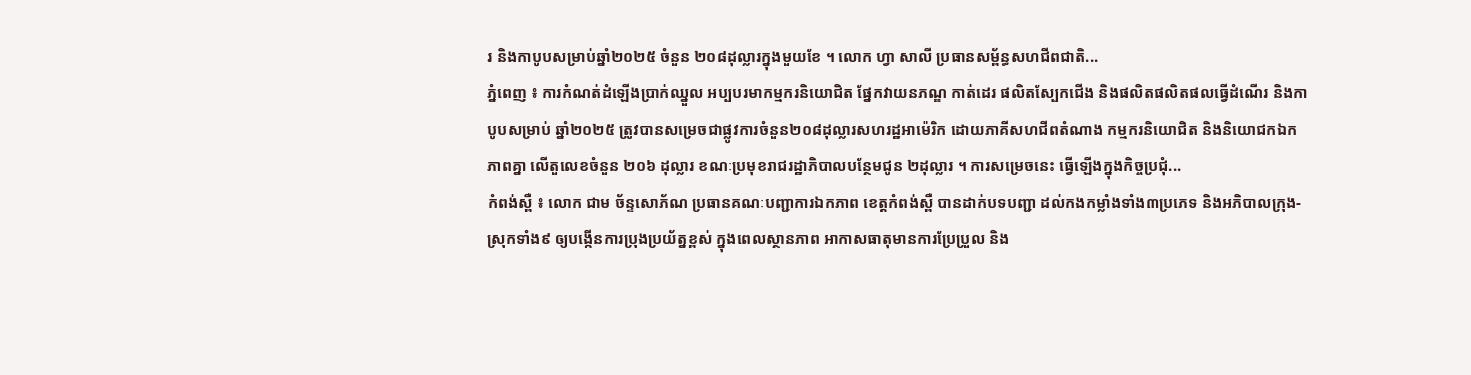រ និងកាបូបសម្រាប់ឆ្នាំ២០២៥ ចំនួន ២០៨ដុល្លារក្នុងមួយខែ ។ លោក ហ្វា សាលី ប្រធានសម្ព័ន្ធសហជីពជាតិ...
ភ្នំពេញ ៖ ការកំណត់ដំឡើងប្រាក់ឈ្នួល អប្បបរមាកម្មករនិយោជិត ផ្នែកវាយនភណ្ឌ កាត់ដេរ ផលិតស្បែកជើង និងផលិតផលិតផលធ្វើដំណើរ និងកាបូបសម្រាប់ ឆ្នាំ២០២៥ ត្រូវបានសម្រេចជាផ្លូវការចំនួន២០៨ដុល្លារសហរដ្ឋអាម៉េរិក ដោយភាគីសហជីពតំណាង កម្មករនិយោជិត និងនិយោជកឯកភាពគ្នា លើតួលេខចំនួន ២០៦ ដុល្លារ ខណៈប្រមុខរាជរដ្ឋាភិបាលបន្ថែមជូន ២ដុល្លារ ។ ការសម្រេចនេះ ធ្វើឡើងក្នុងកិច្ចប្រជុំ...
កំពង់ស្ពឺ ៖ លោក ជាម ច័ន្ទសោភ័ណ ប្រធានគណៈបញ្ជាការឯកភាព ខេត្តកំពង់ស្ពឺ បានដាក់បទបញ្ជា ដល់កងកម្លាំងទាំង៣ប្រភេទ និងអភិបាលក្រុង-ស្រុកទាំង៩ ឲ្យបង្កើនការប្រុងប្រយ័ត្នខ្ពស់ ក្នុងពេលស្ថានភាព អាកាសធាតុមានការប្រែប្រួល និង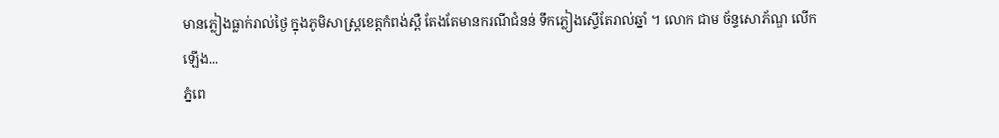មានភ្លៀងធ្លាក់រាល់ថ្ងៃ ក្នុងភូមិសាស្ត្រខេត្តកំពង់ស្ពឺ តែងតែមានករណីជំនន់ ទឹកភ្លៀងស្ទើតែរាល់ឆ្នាំ ។ លោក ជាម ច័ន្ទសោភ័ណ្ឌ លើកឡើង...
ភ្នំពេ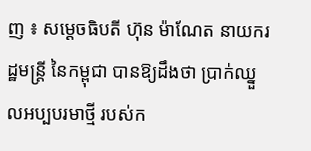ញ ៖ សម្ដេចធិបតី ហ៊ុន ម៉ាណែត នាយករដ្ឋមន្ដ្រី នៃកម្ពុជា បានឱ្យដឹងថា ប្រាក់ឈ្នួលអប្បបរមាថ្មី របស់ក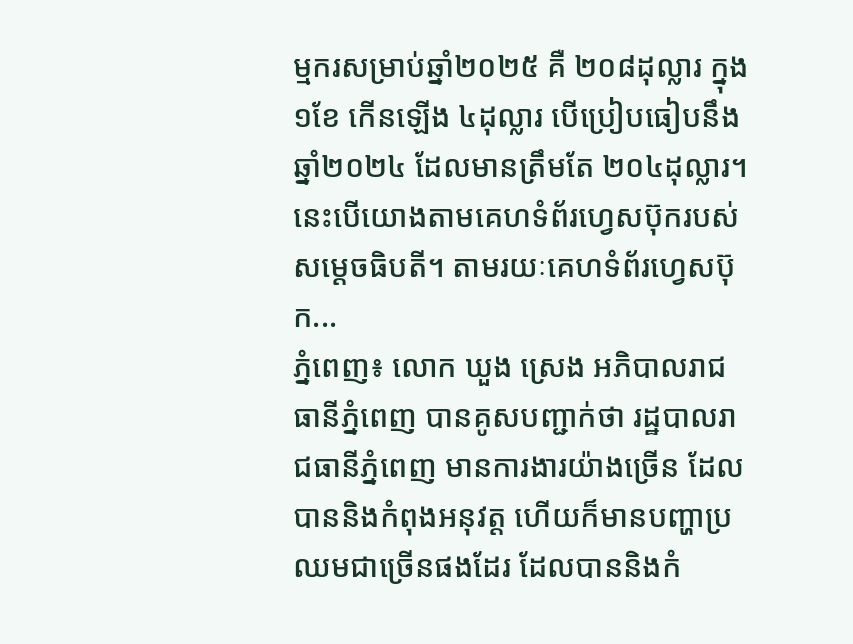ម្មករសម្រាប់ឆ្នាំ២០២៥ គឺ ២០៨ដុល្លារ ក្នុង ១ខែ កើនឡើង ៤ដុល្លារ បើប្រៀបធៀបនឹងឆ្នាំ២០២៤ ដែលមានត្រឹមតែ ២០៤ដុល្លារ។ នេះបើយោងតាមគេហទំព័រហ្វេសប៊ុករបស់ សម្ដេចធិបតី។ តាមរយៈគេហទំព័រហ្វេសប៊ុក...
ភ្នំពេញ៖ លោក ឃួង ស្រេង អភិបាលរាជធានីភ្នំពេញ បានគូសបញ្ជាក់ថា រដ្ឋបាលរាជធានីភ្នំពេញ មានការងារយ៉ាងច្រើន ដែលបាននិងកំពុងអនុវត្ត ហើយក៏មានបញ្ហាប្រឈមជាច្រើនផងដែរ ដែលបាននិងកំ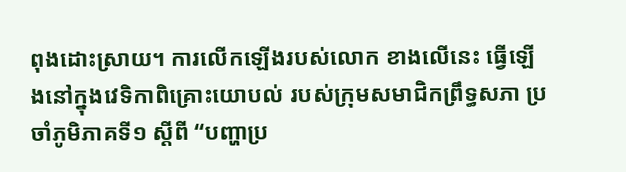ពុងដោះស្រាយ។ ការលើកឡើងរបស់លោក ខាងលើនេះ ធ្វើឡើងនៅក្នុងវេទិកាពិគ្រោះយោបល់ របស់ក្រុមសមាជិកព្រឹទ្ធសភា ប្រចាំភូមិភាគទី១ ស្តីពី “បញ្ហាប្រ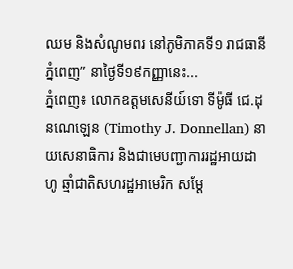ឈម និងសំណូមពរ នៅភូមិភាគទី១ រាជធានីភ្នំពេញ” នាថ្ងៃទី១៩កញ្ញានេះ...
ភ្នំពេញ៖ លោកឧត្តមសេនីយ៍ទោ ទីម៉ូធី ជេ.ដុនណេឡេន (Timothy J. Donnellan) នាយសេនាធិការ និងជាមេបញ្ជាការរដ្ឋអាយដាហូ ឆ្មាំជាតិសហរដ្ឋអាមេរិក សម្ដែ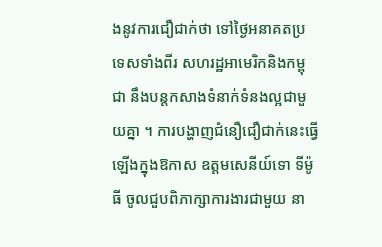ងនូវការជឿជាក់ថា ទៅថ្ងៃអនាគតប្រទេសទាំងពីរ សហរដ្ឋអាមេរិកនិងកម្ពុជា នឹងបន្តកសាងទំនាក់ទំនងល្អជាមួយគ្នា ។ ការបង្ហាញជំនឿជឿជាក់នេះធ្វើឡើងក្នុងឱកាស ឧត្តមសេនីយ៍ទោ ទីម៉ូធី ចូលជួបពិភាក្សាការងារជាមួយ នា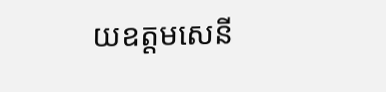យឧត្តមសេនី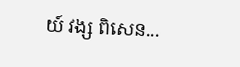យ៍ វង្ស ពិសេន...